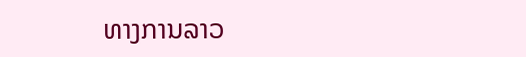ທາງການລາວ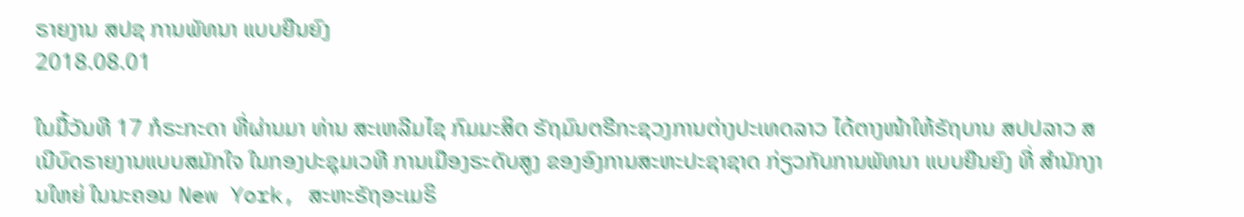ຣາຍງານ ສປຊ ການພັທນາ ແບບຍືນຍົງ
2018.08.01

ໃນມື້ວັນທີ 17 ກໍຣະກະດາ ທີ່ຜ່ານມາ ທ່ານ ສະເຫລີມໄຊ ກົມມະສິດ ຣັຖມົນຕຣີກະຊວງການຕ່າງປະເທດລາວ ໄດ້ຕາງໜ້າໃຫ້ຣັຖບານ ສປປລາວ ສເນີບົດຣາຍງານແບບສມັກໃຈ ໃນກອງປະຊຸມເວທີ ການເມືອງຣະດັບສູງ ຂອງອົງການສະຫະປະຊາຊາດ ກ່ຽວກັບການພັທນາ ແບບຍືນຍົງ ທີ່ ສໍານັກງານໃຫຍ່ ໃນນະຄອນ New York, ສະຫະຣັຖອະເມຣິ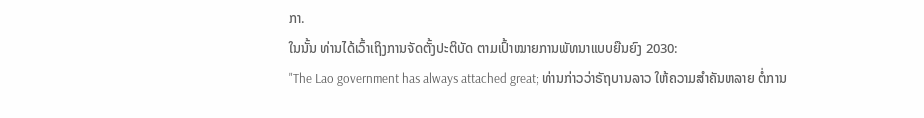ກາ.
ໃນນັ້ນ ທ່ານໄດ້ເວົ້າເຖິງການຈັດຕັ້ງປະຕິບັດ ຕາມເປົ້າໝາຍການພັທນາແບບຍືນຍົງ 2030:
"The Lao government has always attached great; ທ່ານກ່າວວ່າຣັຖບານລາວ ໃຫ້ຄວາມສໍາຄັນຫລາຍ ຕໍ່ການ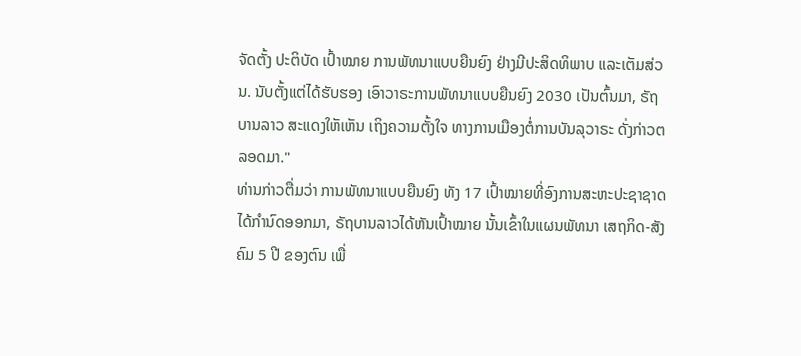ຈັດຕັ້ງ ປະຕິບັດ ເປົ້າໝາຍ ການພັທນາແບບຍືນຍົງ ຢ່າງມີປະສິດທິພາບ ແລະເຕັມສ່ວນ. ນັບຕັ້ງແຕ່ໄດ້ຮັບຮອງ ເອົາວາຣະການພັທນາແບບຍືນຍົງ 2030 ເປັນຕົ້ນມາ, ຣັຖບານລາວ ສະແດງໃຫັເຫັນ ເຖິງຄວາມຕັ້ງໃຈ ທາງການເມືອງຕໍ່ການບັນລຸວາຣະ ດັ່ງກ່າວຕລອດມາ."
ທ່ານກ່າວຕື່ມວ່າ ການພັທນາແບບຍືນຍົງ ທັງ 17 ເປົ້າໝາຍທີ່ອົງການສະຫະປະຊາຊາດ ໄດ້ກໍານົດອອກມາ, ຣັຖບານລາວໄດ້ຫັນເປົ້າໝາຍ ນັ້ນເຂົ້າໃນແຜນພັທນາ ເສຖກິດ-ສັງຄົມ 5 ປີ ຂອງຕົນ ເພື່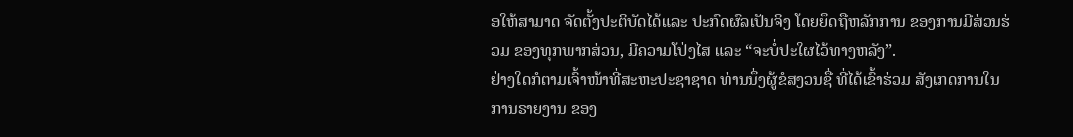ອໃຫ້ສາມາດ ຈັດຕັ້ງປະຕິບັດໄດ້ແລະ ປະກົດຜົລເປັນຈິງ ໂດຍຍຶດຖືຫລັກການ ຂອງການມີສ່ວນຮ່ວມ ຂອງທຸກພາກສ່ວນ, ມີຄວາມໂປ່ງໄສ ແລະ “ຈະບໍ່ປະໃຜໄວ້ທາງຫລັງ”.
ຢ່າງໃດກໍຕາມເຈົ້າໜ້າທີ່ສະຫະປະຊາຊາດ ທ່ານນຶ່ງຜູ້ຂໍສງວນຊື່ ທີ່ໄດ້ເຂົ້າຮ່ວມ ສັງເກດການໃນການຣາຍງານ ຂອງ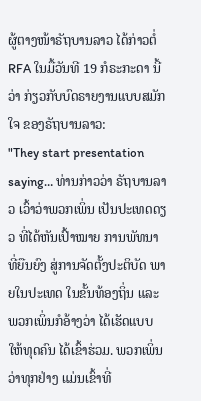ຜູ້ຕາງໜ້າຣັຖບານລາວ ໄດ້ກ່າວຕໍ່ RFA ໃນມື້ວັນທີ 19 ກໍຣະກະດາ ນີ້ວ່າ ກ່ຽວກັບບົດຣາຍງານແບບສມັກໃຈ ຂອງຣັຖບານລາວ:
"They start presentation saying… ທ່ານກ່າວວ່າ ຣັຖບານລາວ ເວົ້າວ່າພວກເພິ່ນ ເປັນປະເທດດຽວ ທີ່ໄດ້ຫັນເປົ້າໝາຍ ການພັທນາ ທີ່ຍືນຍົງ ສູ່ການຈັດຕັ້ງປະຕິບັດ ພາຍໃນປະເທດ ໃນຂັ້ນທ້ອງຖິ່ນ ແລະພວກເພິ່ນກໍອ້າງວ່າ ໄດ້ເຮັດແບບໃຫ້ທຸດຄົນ ໄດ້ເຂົ້າຮ່ວມ. ພວກເພິ່ນວ່າທຸກຢ່າງ ແມ່ນເຂົ້າທີ່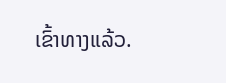ເຂົ້າທາງແລ້ວ.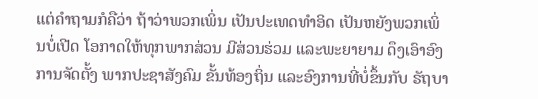ແຕ່ຄໍາຖາມກໍຄືວ່າ ຖ້າວ່າພວກເພິ່ນ ເປັນປະເທດທໍາອິດ ເປັນຫຍັງພວກເພິ່ນບໍ່ເປີດ ໂອກາດໃຫ້ທຸກພາກສ່ວນ ມີສ່ວນຮ່ວມ ແລະພະຍາຍາມ ດຶງເອົາອົງການຈັດຕັ້ງ ພາກປະຊາສັງຄົມ ຂັ້ນທ້ອງຖິ່ນ ແລະອົງການທີ່ບໍ່ຂຶ້ນກັບ ຣັຖບາ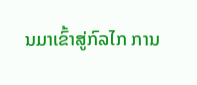ນມາເຂົ້າສູ່ກົລໄກ ການ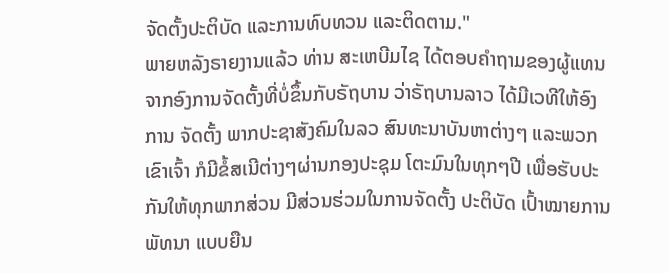ຈັດຕັ້ງປະຕິບັດ ແລະການທົບທວນ ແລະຕິດຕາມ."
ພາຍຫລັງຣາຍງານແລ້ວ ທ່ານ ສະເຫບີມໄຊ ໄດ້ຕອບຄໍາຖາມຂອງຜູ້ແທນ ຈາກອົງການຈັດຕັ້ງທີ່ບໍ່ຂຶ້ນກັບຣັຖບານ ວ່າຣັຖບານລາວ ໄດ້ມີເວທີໃຫ້ອົງການ ຈັດຕັ້ງ ພາກປະຊາສັງຄົມໃນລວ ສົນທະນາບັນຫາຕ່າງໆ ແລະພວກເຂົາເຈົ້າ ກໍມີຂໍ້ສເນີຕ່າງໆຜ່ານກອງປະຊຸມ ໂຕະມົນໃນທຸກໆປີ ເພື່ອຮັບປະກັນໃຫ້ທຸກພາກສ່ວນ ມີສ່ວນຮ່ວມໃນການຈັດຕັ້ງ ປະຕິບັດ ເປົ້າໝາຍການພັທນາ ແບບຍືນ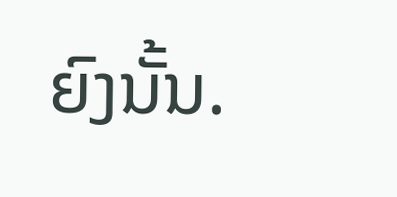ຍົງນັ້ນ.